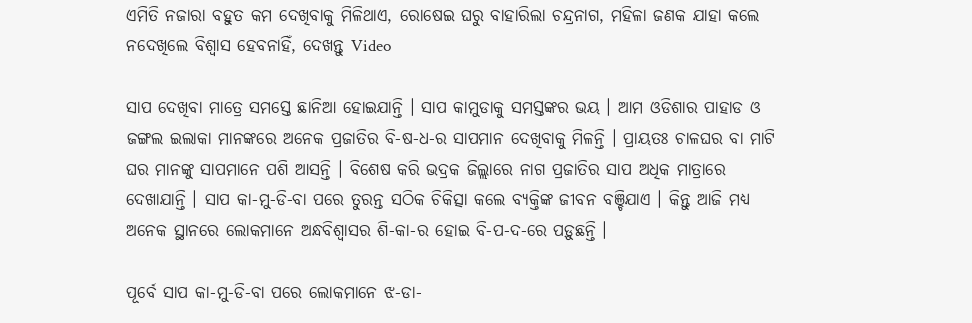ଏମିତି ନଜାରା ବହୁତ କମ ଦେଖିବାକୁ ମିଳିଥାଏ, ରୋଷେଇ ଘରୁ ବାହାରିଲା ଚନ୍ଦ୍ରନାଗ, ମହିଳା ଜଣକ ଯାହା କଲେ ନଦେଖିଲେ ବିଶ୍ବାସ ହେବନାହିଁ, ଦେଖନ୍ତୁ Video

ସାପ ଦେଖିବା ମାତ୍ରେ ସମସ୍ତେ ଛାନିଆ ହୋଇଯାନ୍ତି । ସାପ କାମୁଡାକୁ ସମସ୍ତଙ୍କର ଭୟ । ଆମ ଓଡିଶାର ପାହାଡ ଓ ଜଙ୍ଗଲ ଇଲାକା ମାନଙ୍କରେ ଅନେକ ପ୍ରଜାତିର ବି-ଷ-ଧ-ର ସାପମାନ ଦେଖିବାକୁ ମିଳନ୍ତି । ପ୍ରାୟତଃ ଚାଳଘର ବା ମାଟି ଘର ମାନଙ୍କୁ ସାପମାନେ ପଶି ଆସନ୍ତି । ବିଶେଷ କରି ଭଦ୍ରକ ଜିଲ୍ଲାରେ ନାଗ ପ୍ରଜାତିର ସାପ ଅଧିକ ମାତ୍ରାରେ ଦେଖାଯାନ୍ତି । ସାପ କା-ମୁ-ଡି-ବା ପରେ ତୁରନ୍ତ ସଠିକ ଚିକିତ୍ସା କଲେ ବ୍ୟକ୍ତିଙ୍କ ଜୀବନ ବଞ୍ଚିଯାଏ । କିନ୍ତୁ ଆଜି ମଧ୍ୟ ଅନେକ ସ୍ଥାନରେ ଲୋକମାନେ ଅନ୍ଧବିଶ୍ଵାସର ଶି-କା-ର ହୋଇ ବି-ପ-ଦ-ରେ ପଡ଼ୁଛନ୍ତି ।

ପୂର୍ବେ ସାପ କା-ମୁ-ଡି-ବା ପରେ ଲୋକମାନେ ଝ-ଡା-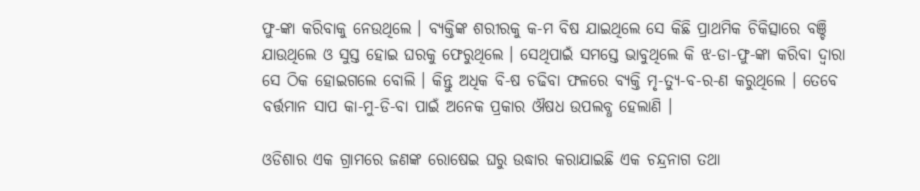ଫୁ-ଙ୍କା କରିବାକୁ ନେଉଥିଲେ । ବ୍ୟକ୍ତିଙ୍କ ଶରୀରକୁ କ-ମ ବିଷ ଯାଇଥିଲେ ସେ କିଛି ପ୍ରାଥମିକ ଚିକିତ୍ସାରେ ବଞ୍ଚି ଯାଉଥିଲେ ଓ ସୁସ୍ତ ହୋଇ ଘରକୁ ଫେରୁଥିଲେ । ସେଥିପାଇଁ ସମସ୍ତେ ଭାବୁଥିଲେ କି ଝ-ଡା-ଫୁ-ଙ୍କା କରିବା ଦ୍ଵାରା ସେ ଠିକ ହୋଇଗଲେ ବୋଲି । କିନ୍ତୁ ଅଧିକ ବି-ଷ ଚଢିବା ଫଳରେ ବ୍ୟକ୍ତି ମୃ-ତ୍ୟୁ-ବ-ର-ଣ କରୁଥିଲେ । ତେବେ ବର୍ତ୍ତମାନ ସାପ କା-ମୁ-ଡି-ବା ପାଇଁ ଅନେକ ପ୍ରକାର ଔଷଧ ଉପଲବ୍ଧ ହେଲାଣି ।

ଓଡିଶାର ଏକ ଗ୍ରାମରେ ଜଣଙ୍କ ରୋଷେଇ ଘରୁ ଉଦ୍ଧାର କରାଯାଇଛି ଏକ ଚନ୍ଦ୍ରନାଗ ତଥା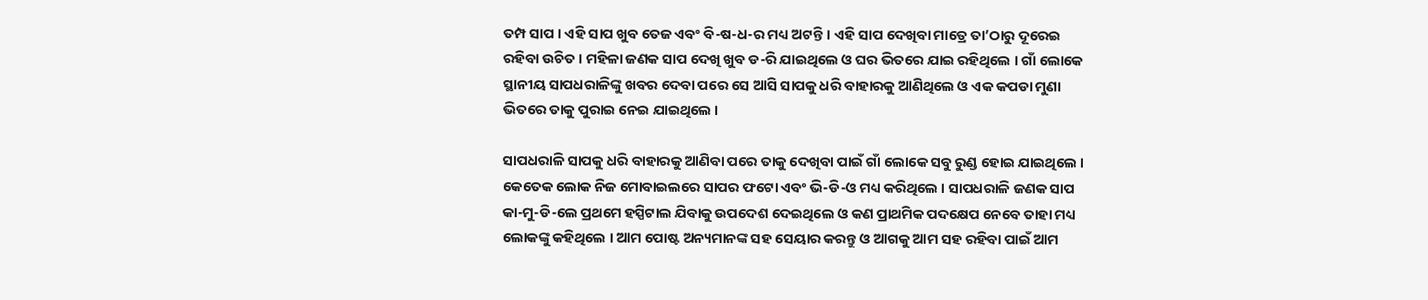ତମ୍ପ ସାପ । ଏହି ସାପ ଖୁବ ତେଜ ଏବଂ ବି-ଷ-ଧ-ର ମଧ୍ୟ ଅଟନ୍ତି । ଏହି ସାପ ଦେଖିବା ମାତ୍ରେ ତା’ଠାରୁ ଦୂରେଇ ରହିବା ଉଚିତ । ମହିଳା ଜଣକ ସାପ ଦେଖି ଖୁବ ଡ-ରି ଯାଇଥିଲେ ଓ ଘର ଭିତରେ ଯାଇ ରହିଥିଲେ । ଗାଁ ଲୋକେ ସ୍ଥାନୀୟ ସାପଧରାଳିଙ୍କୁ ଖବର ଦେବା ପରେ ସେ ଆସି ସାପକୁ ଧରି ବାହାରକୁ ଆଣିଥିଲେ ଓ ଏକ କପଡା ମୁଣା ଭିତରେ ତାକୁ ପୁରାଇ ନେଇ ଯାଇଥିଲେ ।

ସାପଧରାଳି ସାପକୁ ଧରି ବାହାରକୁ ଆଣିବା ପରେ ତାକୁ ଦେଖିବା ପାଇଁ ଗାଁ ଲୋକେ ସବୁ ରୁଣ୍ଡ ହୋଇ ଯାଇଥିଲେ । କେତେକ ଲୋକ ନିଜ ମୋବାଇଲରେ ସାପର ଫଟୋ ଏବଂ ଭି-ଡି-ଓ ମଧ୍ୟ କରିଥିଲେ । ସାପଧରାଳି ଜଣକ ସାପ କା-ମୁ-ଡି-ଲେ ପ୍ରଥମେ ହସ୍ପିଟାଲ ଯିବାକୁ ଉପଦେଶ ଦେଇଥିଲେ ଓ କଣ ପ୍ରାଥମିକ ପଦକ୍ଷେପ ନେବେ ତାହା ମଧ୍ୟ ଲୋକଙ୍କୁ କହିଥିଲେ । ଆମ ପୋଷ୍ଟ ଅନ୍ୟମାନଙ୍କ ସହ ସେୟାର କରନ୍ତୁ ଓ ଆଗକୁ ଆମ ସହ ରହିବା ପାଇଁ ଆମ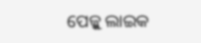ପେଜ୍କୁ ଲାଇକ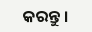କରନ୍ତୁ ।